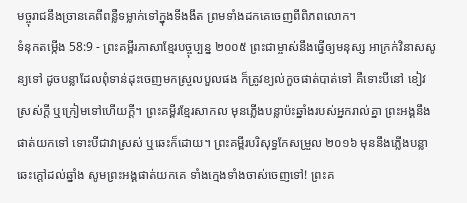មច្ចុរាជនឹងច្រានគេពីពន្លឺទម្លាក់ទៅក្នុងទីងងឹត ព្រមទាំងដកគេចេញពីពិភពលោក។
ទំនុកតម្កើង 58:9 - ព្រះគម្ពីរភាសាខ្មែរបច្ចុប្បន្ន ២០០៥ ព្រះជាម្ចាស់នឹងធ្វើឲ្យមនុស្ស អាក្រក់វិនាសសូន្យទៅ ដូចបន្លាដែលពុំទាន់ដុះចេញមកស្រួលបួលផង ក៏ត្រូវខ្យល់កួចផាត់បាត់ទៅ គឺទោះបីនៅ ខៀវស្រស់ក្ដី ឬក្រៀមទៅហើយក្ដី។ ព្រះគម្ពីរខ្មែរសាកល មុនភ្លើងបន្លាប៉ះឆ្នាំងរបស់អ្នករាល់គ្នា ព្រះអង្គនឹងផាត់យកទៅ ទោះបីជាវាស្រស់ ឬឆេះក៏ដោយ។ ព្រះគម្ពីរបរិសុទ្ធកែសម្រួល ២០១៦ មុននឹងភ្លើងបន្លាឆេះក្ដៅដល់ឆ្នាំង សូមព្រះអង្គផាត់យកគេ ទាំងក្មេងទាំងចាស់ចេញទៅ! ព្រះគ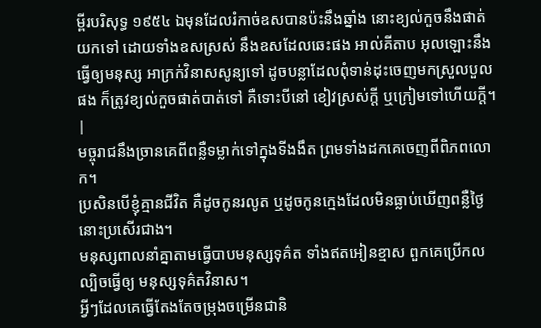ម្ពីរបរិសុទ្ធ ១៩៥៤ ឯមុនដែលរំកាច់ឧសបានប៉ះនឹងឆ្នាំង នោះខ្យល់កួចនឹងផាត់យកទៅ ដោយទាំងឧសស្រស់ នឹងឧសដែលឆេះផង អាល់គីតាប អុលឡោះនឹងធ្វើឲ្យមនុស្ស អាក្រក់វិនាសសូន្យទៅ ដូចបន្លាដែលពុំទាន់ដុះចេញមកស្រួលបួលផង ក៏ត្រូវខ្យល់កួចផាត់បាត់ទៅ គឺទោះបីនៅ ខៀវស្រស់ក្តី ឬក្រៀមទៅហើយក្តី។ |
មច្ចុរាជនឹងច្រានគេពីពន្លឺទម្លាក់ទៅក្នុងទីងងឹត ព្រមទាំងដកគេចេញពីពិភពលោក។
ប្រសិនបើខ្ញុំគ្មានជីវិត គឺដូចកូនរលូត ឬដូចកូនក្មេងដែលមិនធ្លាប់ឃើញពន្លឺថ្ងៃ នោះប្រសើរជាង។
មនុស្សពាលនាំគ្នាតាមធ្វើបាបមនុស្សទុគ៌ត ទាំងឥតអៀនខ្មាស ពួកគេប្រើកលល្បិចធ្វើឲ្យ មនុស្សទុគ៌តវិនាស។
អ្វីៗដែលគេធ្វើតែងតែចម្រុងចម្រើនជានិ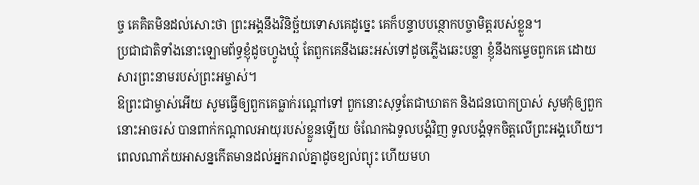ច្ច គេគិតមិនដល់សោះថា ព្រះអង្គនឹងវិនិច្ឆ័យទោសគេដូច្នេះ គេក៏បន្ទាបបន្ថោកបច្ចាមិត្តរបស់ខ្លួន។
ប្រជាជាតិទាំងនោះឡោមព័ទ្ធខ្ញុំដូចហ្វូងឃ្មុំ តែពួកគេនឹងឆេះអស់ទៅដូចភ្លើងឆេះបន្លា ខ្ញុំនឹងកម្ទេចពួកគេ ដោយសារព្រះនាមរបស់ព្រះអម្ចាស់។
ឱព្រះជាម្ចាស់អើយ សូមធ្វើឲ្យពួកគេធ្លាក់រណ្ដៅទៅ ពួកនោះសុទ្ធតែជាឃាតក និងជនបោកប្រាស់ សូមកុំឲ្យពួកនោះអាចរស់ បានពាក់កណ្ដាលអាយុរបស់ខ្លួនឡើយ ចំណែកឯទូលបង្គំវិញ ទូលបង្គំទុកចិត្តលើព្រះអង្គហើយ។
ពេលណាភ័យអាសន្នកើតមានដល់អ្នករាល់គ្នាដូចខ្យល់ព្យុះ ហើយមហ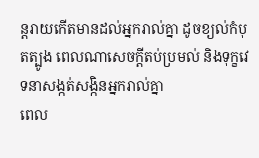ន្តរាយកើតមានដល់អ្នករាល់គ្នា ដូចខ្យល់កំបុតត្បូង ពេលណាសេចក្ដីតប់ប្រមល់ និងទុក្ខវេទនាសង្កត់សង្កិនអ្នករាល់គ្នា
ពេល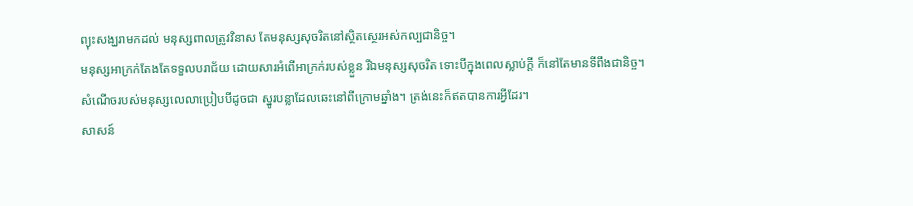ព្យុះសង្ឃរាមកដល់ មនុស្សពាលត្រូវវិនាស តែមនុស្សសុចរិតនៅស្ថិតស្ថេរអស់កល្បជានិច្ច។
មនុស្សអាក្រក់តែងតែទទួលបរាជ័យ ដោយសារអំពើអាក្រក់របស់ខ្លួន រីឯមនុស្សសុចរិត ទោះបីក្នុងពេលស្លាប់ក្ដី ក៏នៅតែមានទីពឹងជានិច្ច។
សំណើចរបស់មនុស្សលេលាប្រៀបបីដូចជា ស្នូរបន្លាដែលឆេះនៅពីក្រោមឆ្នាំង។ ត្រង់នេះក៏ឥតបានការអ្វីដែរ។
សាសន៍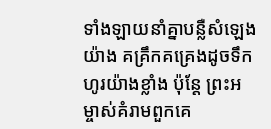ទាំងឡាយនាំគ្នាបន្លឺសំឡេងយ៉ាង គគ្រឹកគគ្រេងដូចទឹកហូរយ៉ាងខ្លាំង ប៉ុន្តែ ព្រះអម្ចាស់គំរាមពួកគេ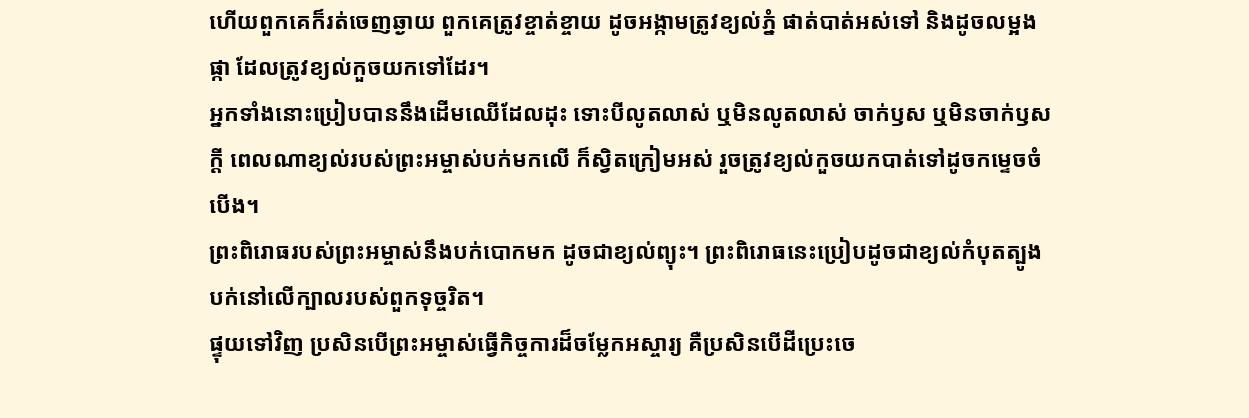ហើយពួកគេក៏រត់ចេញឆ្ងាយ ពួកគេត្រូវខ្ចាត់ខ្ចាយ ដូចអង្កាមត្រូវខ្យល់ភ្នំ ផាត់បាត់អស់ទៅ និងដូចលម្អងផ្កា ដែលត្រូវខ្យល់កួចយកទៅដែរ។
អ្នកទាំងនោះប្រៀបបាននឹងដើមឈើដែលដុះ ទោះបីលូតលាស់ ឬមិនលូតលាស់ ចាក់ឫស ឬមិនចាក់ឫសក្ដី ពេលណាខ្យល់របស់ព្រះអម្ចាស់បក់មកលើ ក៏ស្វិតក្រៀមអស់ រួចត្រូវខ្យល់កួចយកបាត់ទៅដូចកម្ទេចចំបើង។
ព្រះពិរោធរបស់ព្រះអម្ចាស់នឹងបក់បោកមក ដូចជាខ្យល់ព្យុះ។ ព្រះពិរោធនេះប្រៀបដូចជាខ្យល់កំបុតត្បូង បក់នៅលើក្បាលរបស់ពួកទុច្ចរិត។
ផ្ទុយទៅវិញ ប្រសិនបើព្រះអម្ចាស់ធ្វើកិច្ចការដ៏ចម្លែកអស្ចារ្យ គឺប្រសិនបើដីប្រេះចេ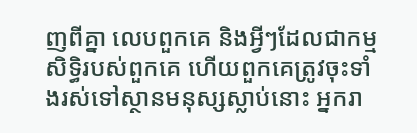ញពីគ្នា លេបពួកគេ និងអ្វីៗដែលជាកម្មសិទ្ធិរបស់ពួកគេ ហើយពួកគេត្រូវចុះទាំងរស់ទៅស្ថានមនុស្សស្លាប់នោះ អ្នករា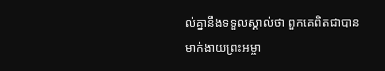ល់គ្នានឹងទទួលស្គាល់ថា ពួកគេពិតជាបានមាក់ងាយព្រះអម្ចា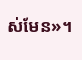ស់មែន»។